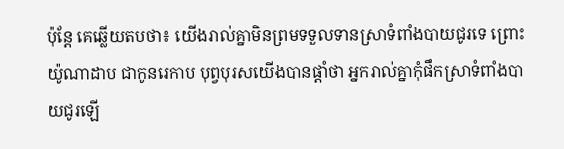ប៉ុន្តែ គេឆ្លើយតបថា៖ យើងរាល់គ្នាមិនព្រមទទួលទានស្រាទំពាំងបាយជូរទេ ព្រោះយ៉ូណាដាប ជាកូនរេកាប បុព្វបុរសយើងបានផ្តាំថា អ្នករាល់គ្នាកុំផឹកស្រាទំពាំងបាយជូរឡើ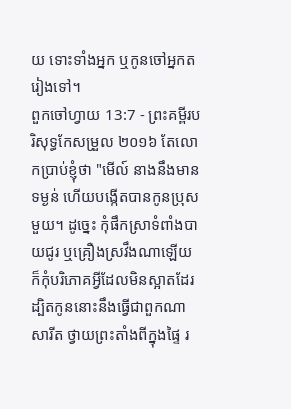យ ទោះទាំងអ្នក ឬកូនចៅអ្នកតរៀងទៅ។
ពួកចៅហ្វាយ 13:7 - ព្រះគម្ពីរបរិសុទ្ធកែសម្រួល ២០១៦ តែលោកប្រាប់ខ្ញុំថា "មើល៍ នាងនឹងមានទម្ងន់ ហើយបង្កើតបានកូនប្រុសមួយ។ ដូច្នេះ កុំផឹកស្រាទំពាំងបាយជូរ ឬគ្រឿងស្រវឹងណាឡើយ ក៏កុំបរិភោគអ្វីដែលមិនស្អាតដែរ ដ្បិតកូននោះនឹងធ្វើជាពួកណាសារីត ថ្វាយព្រះតាំងពីក្នុងផ្ទៃ រ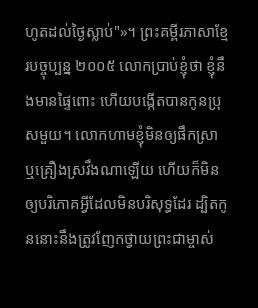ហូតដល់ថ្ងៃស្លាប់"»។ ព្រះគម្ពីរភាសាខ្មែរបច្ចុប្បន្ន ២០០៥ លោកប្រាប់ខ្ញុំថា ខ្ញុំនឹងមានផ្ទៃពោះ ហើយបង្កើតបានកូនប្រុសមួយ។ លោកហាមខ្ញុំមិនឲ្យផឹកស្រា ឬគ្រឿងស្រវឹងណាឡើយ ហើយក៏មិនឲ្យបរិភោគអ្វីដែលមិនបរិសុទ្ធដែរ ដ្បិតកូននោះនឹងត្រូវញែកថ្វាយព្រះជាម្ចាស់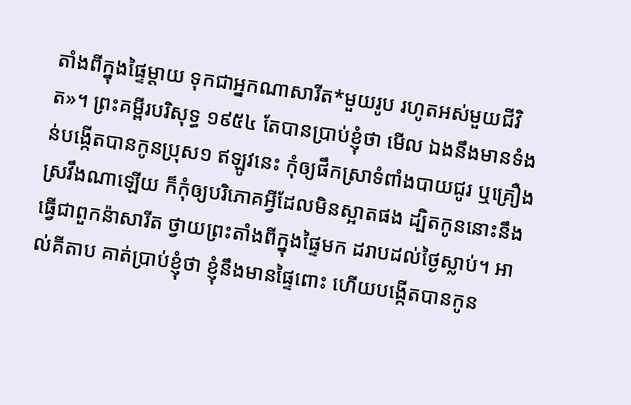តាំងពីក្នុងផ្ទៃម្ដាយ ទុកជាអ្នកណាសារីត*មួយរូប រហូតអស់មួយជីវិត»។ ព្រះគម្ពីរបរិសុទ្ធ ១៩៥៤ តែបានប្រាប់ខ្ញុំថា មើល ឯងនឹងមានទំងន់បង្កើតបានកូនប្រុស១ ឥឡូវនេះ កុំឲ្យផឹកស្រាទំពាំងបាយជូរ ឬគ្រឿងស្រវឹងណាឡើយ ក៏កុំឲ្យបរិភោគអ្វីដែលមិនស្អាតផង ដ្បិតកូននោះនឹងធ្វើជាពួកន៉ាសារីត ថ្វាយព្រះតាំងពីក្នុងផ្ទៃមក ដរាបដល់ថ្ងៃស្លាប់។ អាល់គីតាប គាត់ប្រាប់ខ្ញុំថា ខ្ញុំនឹងមានផ្ទៃពោះ ហើយបង្កើតបានកូន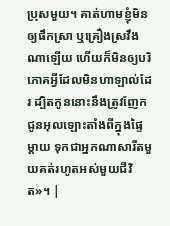ប្រុសមួយ។ គាត់ហាមខ្ញុំមិនឲ្យផឹកស្រា ឬគ្រឿងស្រវឹងណាឡើយ ហើយក៏មិនឲ្យបរិភោគអ្វីដែលមិនហាឡាល់ដែរ ដ្បិតកូននោះនឹងត្រូវញែកជូនអុលឡោះតាំងពីក្នុងផ្ទៃម្តាយ ទុកជាអ្នកណាសារីតមួយគត់រហូតអស់មួយជីវិត»។ |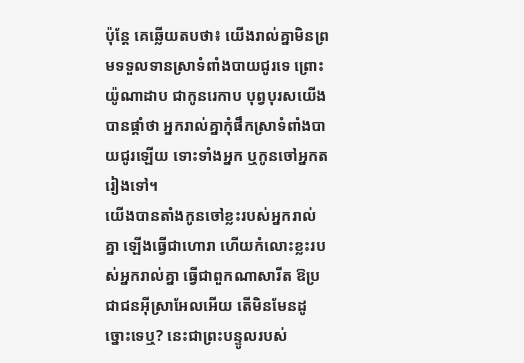ប៉ុន្តែ គេឆ្លើយតបថា៖ យើងរាល់គ្នាមិនព្រមទទួលទានស្រាទំពាំងបាយជូរទេ ព្រោះយ៉ូណាដាប ជាកូនរេកាប បុព្វបុរសយើងបានផ្តាំថា អ្នករាល់គ្នាកុំផឹកស្រាទំពាំងបាយជូរឡើយ ទោះទាំងអ្នក ឬកូនចៅអ្នកតរៀងទៅ។
យើងបានតាំងកូនចៅខ្លះរបស់អ្នករាល់គ្នា ឡើងធ្វើជាហោរា ហើយកំលោះខ្លះរបស់អ្នករាល់គ្នា ធ្វើជាពួកណាសារីត ឱប្រជាជនអ៊ីស្រាអែលអើយ តើមិនមែនដូច្នោះទេឬ? នេះជាព្រះបន្ទូលរបស់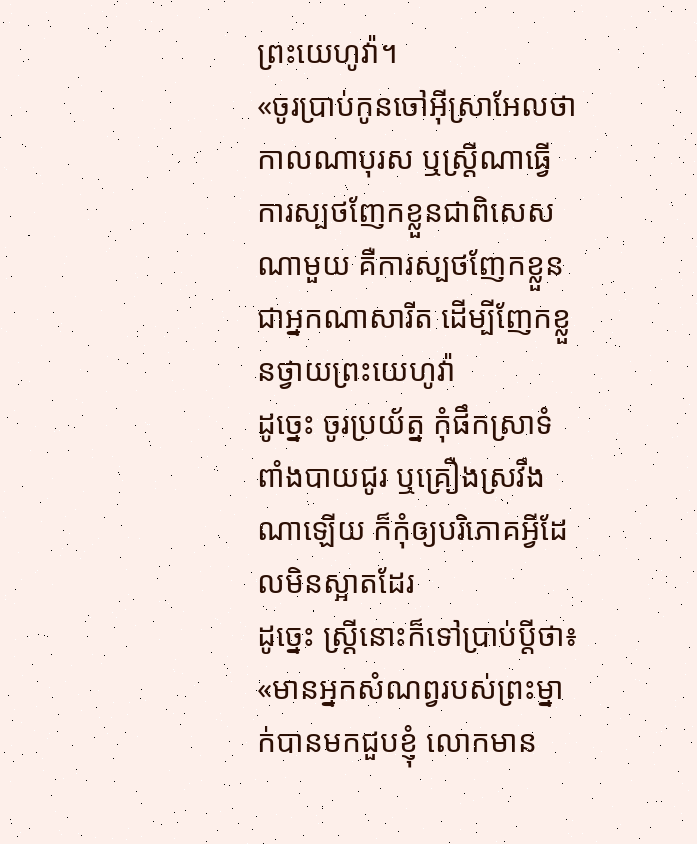ព្រះយេហូវ៉ា។
«ចូរប្រាប់កូនចៅអ៊ីស្រាអែលថា កាលណាបុរស ឬស្រី្ដណាធ្វើការស្បថញែកខ្លួនជាពិសេសណាមួយ គឺការស្បថញែកខ្លួនជាអ្នកណាសារីត ដើម្បីញែកខ្លួនថ្វាយព្រះយេហូវ៉ា
ដូច្នេះ ចូរប្រយ័ត្ន កុំផឹកស្រាទំពាំងបាយជូរ ឬគ្រឿងស្រវឹងណាឡើយ ក៏កុំឲ្យបរិភោគអ្វីដែលមិនស្អាតដែរ
ដូច្នេះ ស្ត្រីនោះក៏ទៅប្រាប់ប្តីថា៖ «មានអ្នកសំណព្វរបស់ព្រះម្នាក់បានមកជួបខ្ញុំ លោកមាន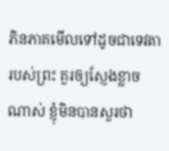ភិនភាគមើលទៅដូចជាទេវតារបស់ព្រះ គួរឲ្យស្ញែងខ្លាចណាស់ ខ្ញុំមិនបានសួរថា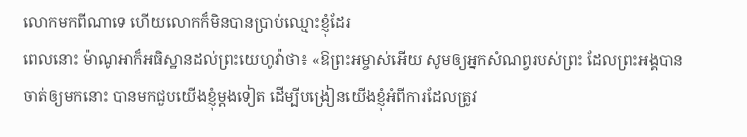លោកមកពីណាទេ ហើយលោកក៏មិនបានប្រាប់ឈ្មោះខ្ញុំដែរ
ពេលនោះ ម៉ាណូអាក៏អធិស្ឋានដល់ព្រះយេហូវ៉ាថា៖ «ឱព្រះអម្ចាស់អើយ សូមឲ្យអ្នកសំណព្វរបស់ព្រះ ដែលព្រះអង្គបានចាត់ឲ្យមកនោះ បានមកជួបយើងខ្ញុំម្តងទៀត ដើម្បីបង្រៀនយើងខ្ញុំអំពីការដែលត្រូវ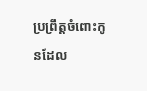ប្រព្រឹត្តចំពោះកូនដែល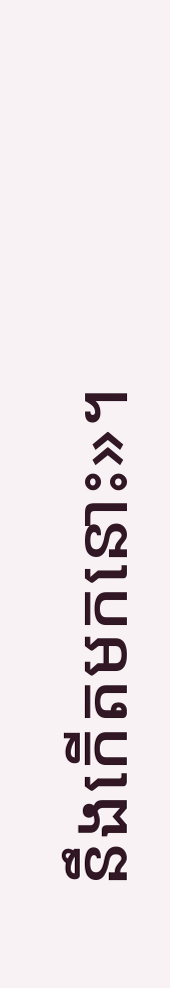នឹងកើតមកនោះ»។